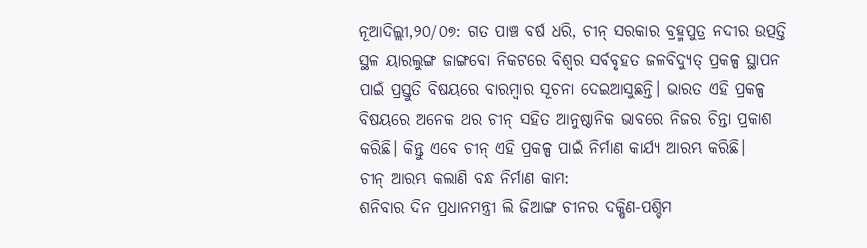ନୂଆଦିଲ୍ଲୀ,୨୦/୦୭: ଗତ ପାଞ୍ଚ ବର୍ଷ ଧରି, ଚୀନ୍ ସରକାର ବ୍ରହ୍ମପୁତ୍ର ନଦୀର ଉତ୍ପତ୍ତି ସ୍ଥଳ ୟାରଲୁଙ୍ଗ ଜାଙ୍ଗବୋ ନିକଟରେ ବିଶ୍ୱର ସର୍ବବୃହତ ଜଳବିଦ୍ୟୁତ୍ ପ୍ରକଳ୍ପ ସ୍ଥାପନ ପାଇଁ ପ୍ରସ୍ତୁତି ବିଷୟରେ ବାରମ୍ବାର ସୂଚନା ଦେଇଆସୁଛନ୍ତି। ଭାରତ ଏହି ପ୍ରକଳ୍ପ ବିଷୟରେ ଅନେକ ଥର ଚୀନ୍ ସହିତ ଆନୁଷ୍ଠାନିକ ଭାବରେ ନିଜର ଚିନ୍ତା ପ୍ରକାଶ କରିଛି। କିନ୍ତୁ ଏବେ ଚୀନ୍ ଏହି ପ୍ରକଳ୍ପ ପାଇଁ ନିର୍ମାଣ କାର୍ଯ୍ୟ ଆରମ୍ଭ କରିଛି।
ଚୀନ୍ ଆରମ୍ଭ କଲାଣି ବନ୍ଧ ନିର୍ମାଣ କାମ:
ଶନିବାର ଦିନ ପ୍ରଧାନମନ୍ତ୍ରୀ ଲି ଜିଆଙ୍ଗ ଚୀନର ଦକ୍ଷିଣ-ପଶ୍ଚିମ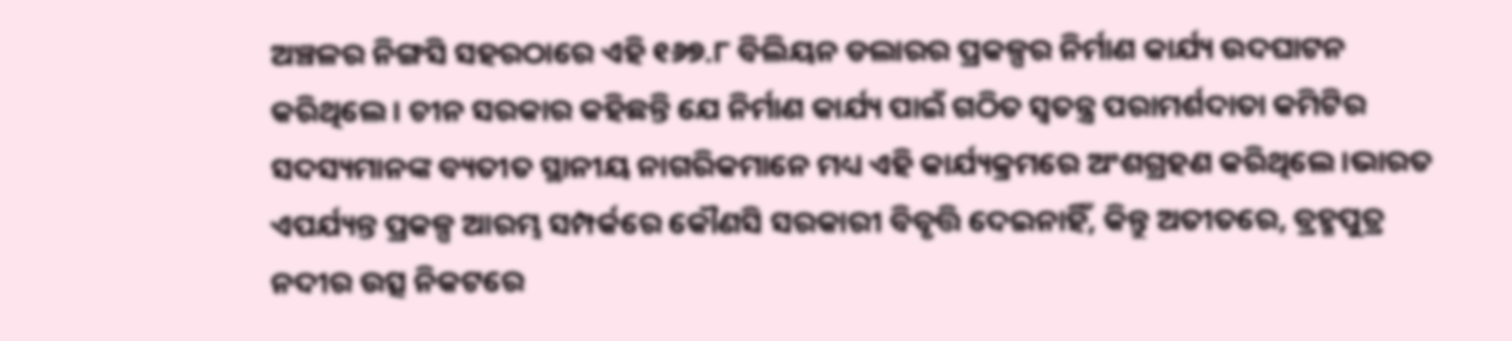ଅଞ୍ଚଳର ନିଙ୍ଗସି ସହରଠାରେ ଏହି ୧୬୭.୮ ବିଲିୟନ ଡଲାରର ପ୍ରକଳ୍ପର ନିର୍ମାଣ କାର୍ଯ୍ୟ ଉଦଘାଟନ କରିଥିଲେ। ଚୀନ ସରକାର କହିଛନ୍ତି ଯେ ନିର୍ମାଣ କାର୍ଯ୍ୟ ପାଇଁ ଗଠିତ ସ୍ୱତନ୍ତ୍ର ପରାମର୍ଶଦାତା କମିଟିର ସଦସ୍ୟମାନଙ୍କ ବ୍ୟତୀତ ସ୍ଥାନୀୟ ନାଗରିକମାନେ ମଧ୍ୟ ଏହି କାର୍ଯ୍ୟକ୍ରମରେ ଅଂଶଗ୍ରହଣ କରିଥିଲେ।ଭାରତ ଏପର୍ଯ୍ୟନ୍ତ ପ୍ରକଳ୍ପ ଆରମ୍ଭ ସମ୍ପର୍କରେ କୌଣସି ସରକାରୀ ବିବୃତ୍ତି ଦେଇନାହିଁ, କିନ୍ତୁ ଅତୀତରେ, ବ୍ରହ୍ମପୁତ୍ର ନଦୀର ଉତ୍ସ ନିକଟରେ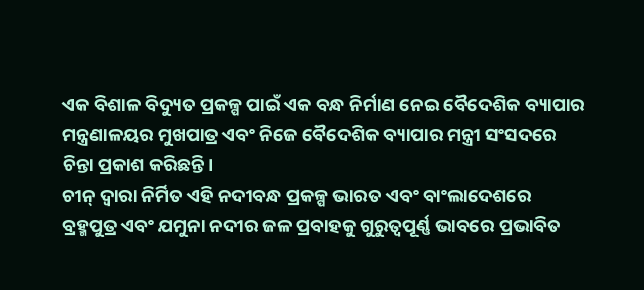ଏକ ବିଶାଳ ବିଦ୍ୟୁତ ପ୍ରକଳ୍ପ ପାଇଁ ଏକ ବନ୍ଧ ନିର୍ମାଣ ନେଇ ବୈଦେଶିକ ବ୍ୟାପାର ମନ୍ତ୍ରଣାଳୟର ମୁଖପାତ୍ର ଏବଂ ନିଜେ ବୈଦେଶିକ ବ୍ୟାପାର ମନ୍ତ୍ରୀ ସଂସଦରେ ଚିନ୍ତା ପ୍ରକାଶ କରିଛନ୍ତି।
ଚୀନ୍ ଦ୍ୱାରା ନିର୍ମିତ ଏହି ନଦୀବନ୍ଧ ପ୍ରକଳ୍ପ ଭାରତ ଏବଂ ବାଂଲାଦେଶରେ ବ୍ରହ୍ମପୁତ୍ର ଏବଂ ଯମୁନା ନଦୀର ଜଳ ପ୍ରବାହକୁ ଗୁରୁତ୍ୱପୂର୍ଣ୍ଣ ଭାବରେ ପ୍ରଭାବିତ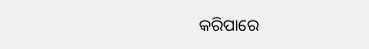କରିପାରେ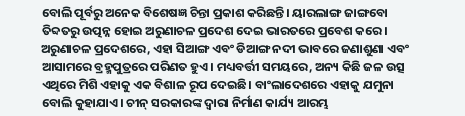ବୋଲି ପୂର୍ବରୁ ଅନେକ ବିଶେଷଜ୍ଞ ଚିନ୍ତା ପ୍ରକାଶ କରିଛନ୍ତି। ୟାରଲାଙ୍ଗ ଜାଙ୍ଗବୋ ତିବ୍ଦତରୁ ଉତ୍ପନ୍ନ ହୋଇ ଅରୁଣାଚଳ ପ୍ରଦେଶ ଦେଇ ଭାରତରେ ପ୍ରବେଶ କରେ। ଅରୁଣାଚଳ ପ୍ରଦେଶରେ, ଏହା ସିଆଙ୍ଗ ଏବଂ ଡିଆଙ୍ଗ ନଦୀ ଭାବରେ ଜଣାଶୁଣା ଏବଂ ଆସାମରେ ବ୍ରହ୍ମପୁତ୍ରରେ ପରିଣତ ହୁଏ। ମଧ୍ୟବର୍ତ୍ତୀ ସମୟରେ, ଅନ୍ୟ କିଛି ଜଳ ଉତ୍ସ ଏଥିରେ ମିଶି ଏହାକୁ ଏକ ବିଶାଳ ରୂପ ଦେଇଛି। ବାଂଲାଦେଶରେ ଏହାକୁ ଯମୁନା ବୋଲି କୁହାଯାଏ। ଚୀନ୍ ସରକାରଙ୍କ ଦ୍ୱାରା ନିର୍ମାଣ କାର୍ଯ୍ୟ ଆରମ୍ଭ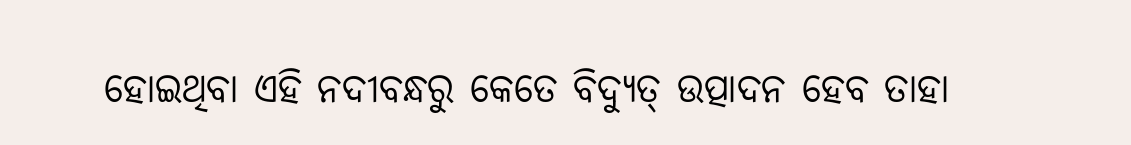ହୋଇଥିବା ଏହି ନଦୀବନ୍ଧରୁ କେତେ ବିଦ୍ୟୁତ୍ ଉତ୍ପାଦନ ହେବ ତାହା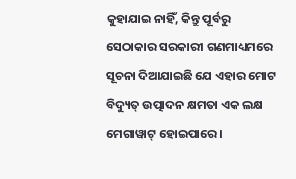କୁହାଯାଇ ନାହିଁ, କିନ୍ତୁ ପୂର୍ବରୁ ସେଠାକାର ସରକାରୀ ଗଣମାଧ୍ୟମରେ ସୂଚନା ଦିଆଯାଇଛି ଯେ ଏହାର ମୋଟ ବିଦ୍ୟୁତ୍ ଉତ୍ପାଦନ କ୍ଷମତା ଏକ ଲକ୍ଷ ମେଗାୱାଟ୍ ହୋଇପାରେ।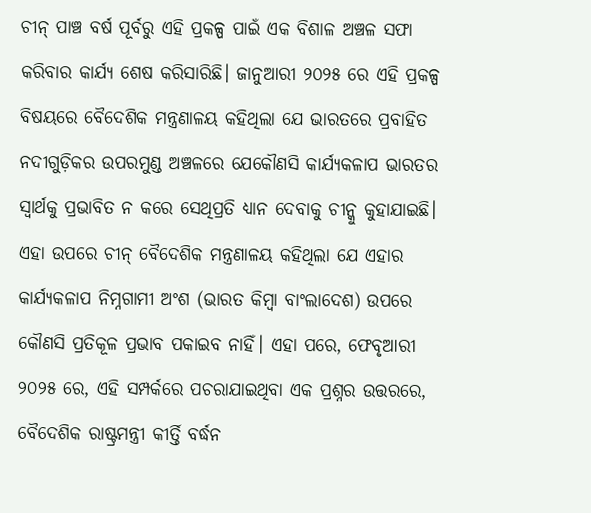ଚୀନ୍ ପାଞ୍ଚ ବର୍ଷ ପୂର୍ବରୁ ଏହି ପ୍ରକଳ୍ପ ପାଇଁ ଏକ ବିଶାଳ ଅଞ୍ଚଳ ସଫା କରିବାର କାର୍ଯ୍ୟ ଶେଷ କରିସାରିଛି। ଜାନୁଆରୀ ୨୦୨୫ ରେ ଏହି ପ୍ରକଳ୍ପ ବିଷୟରେ ବୈଦେଶିକ ମନ୍ତ୍ରଣାଳୟ କହିଥିଲା ଯେ ଭାରତରେ ପ୍ରବାହିତ ନଦୀଗୁଡ଼ିକର ଉପରମୁଣ୍ଡ ଅଞ୍ଚଳରେ ଯେକୌଣସି କାର୍ଯ୍ୟକଳାପ ଭାରତର ସ୍ୱାର୍ଥକୁ ପ୍ରଭାବିତ ନ କରେ ସେଥିପ୍ରତି ଧ୍ୟାନ ଦେବାକୁ ଚୀନ୍କୁ କୁହାଯାଇଛି। ଏହା ଉପରେ ଚୀନ୍ ବୈଦେଶିକ ମନ୍ତ୍ରଣାଳୟ କହିଥିଲା ଯେ ଏହାର କାର୍ଯ୍ୟକଳାପ ନିମ୍ନଗାମୀ ଅଂଶ (ଭାରତ କିମ୍ବା ବାଂଲାଦେଶ) ଉପରେ କୌଣସି ପ୍ରତିକୂଳ ପ୍ରଭାବ ପକାଇବ ନାହିଁ। ଏହା ପରେ, ଫେବୃଆରୀ ୨୦୨୫ ରେ, ଏହି ସମ୍ପର୍କରେ ପଚରାଯାଇଥିବା ଏକ ପ୍ରଶ୍ନର ଉତ୍ତରରେ, ବୈଦେଶିକ ରାଷ୍ଟ୍ରମନ୍ତ୍ରୀ କୀର୍ତ୍ତି ବର୍ଦ୍ଧନ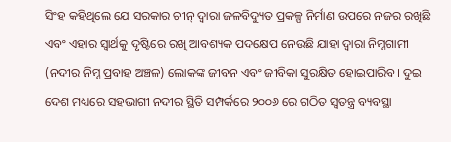ସିଂହ କହିଥିଲେ ଯେ ସରକାର ଚୀନ୍ ଦ୍ୱାରା ଜଳବିଦ୍ୟୁତ ପ୍ରକଳ୍ପ ନିର୍ମାଣ ଉପରେ ନଜର ରଖିଛି ଏବଂ ଏହାର ସ୍ୱାର୍ଥକୁ ଦୃଷ୍ଟିରେ ରଖି ଆବଶ୍ୟକ ପଦକ୍ଷେପ ନେଉଛି ଯାହା ଦ୍ଵାରା ନିମ୍ନଗାମୀ (ନଦୀର ନିମ୍ନ ପ୍ରବାହ ଅଞ୍ଚଳ) ଲୋକଙ୍କ ଜୀବନ ଏବଂ ଜୀବିକା ସୁରକ୍ଷିତ ହୋଇପାରିବ। ଦୁଇ ଦେଶ ମଧ୍ୟରେ ସହଭାଗୀ ନଦୀର ସ୍ଥିତି ସମ୍ପର୍କରେ ୨୦୦୬ ରେ ଗଠିତ ସ୍ୱତନ୍ତ୍ର ବ୍ୟବସ୍ଥା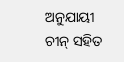ଅନୁଯାୟୀ ଚୀନ୍ ସହିତ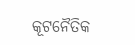କୂଟନୈତିକ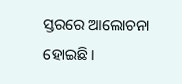ସ୍ତରରେ ଆଲୋଚନା ହୋଇଛି।